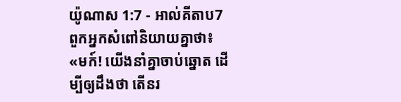យ៉ូណាស 1:7 - អាល់គីតាប7 ពួកអ្នកសំពៅនិយាយគ្នាថា៖ «មក៍! យើងនាំគ្នាចាប់ឆ្នោត ដើម្បីឲ្យដឹងថា តើនរ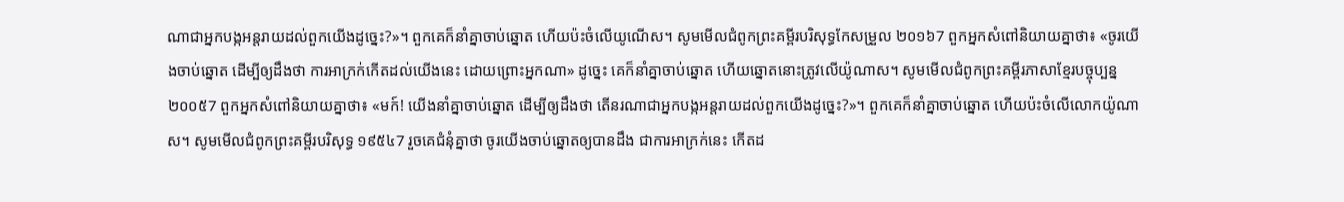ណាជាអ្នកបង្កអន្តរាយដល់ពួកយើងដូច្នេះ?»។ ពួកគេក៏នាំគ្នាចាប់ឆ្នោត ហើយប៉ះចំលើយូណើស។ សូមមើលជំពូកព្រះគម្ពីរបរិសុទ្ធកែសម្រួល ២០១៦7 ពួកអ្នកសំពៅនិយាយគ្នាថា៖ «ចូរយើងចាប់ឆ្នោត ដើម្បីឲ្យដឹងថា ការអាក្រក់កើតដល់យើងនេះ ដោយព្រោះអ្នកណា» ដូច្នេះ គេក៏នាំគ្នាចាប់ឆ្នោត ហើយឆ្នោតនោះត្រូវលើយ៉ូណាស។ សូមមើលជំពូកព្រះគម្ពីរភាសាខ្មែរបច្ចុប្បន្ន ២០០៥7 ពួកអ្នកសំពៅនិយាយគ្នាថា៖ «មក៍! យើងនាំគ្នាចាប់ឆ្នោត ដើម្បីឲ្យដឹងថា តើនរណាជាអ្នកបង្កអន្តរាយដល់ពួកយើងដូច្នេះ?»។ ពួកគេក៏នាំគ្នាចាប់ឆ្នោត ហើយប៉ះចំលើលោកយ៉ូណាស។ សូមមើលជំពូកព្រះគម្ពីរបរិសុទ្ធ ១៩៥៤7 រួចគេជំនុំគ្នាថា ចូរយើងចាប់ឆ្នោតឲ្យបានដឹង ជាការអាក្រក់នេះ កើតដ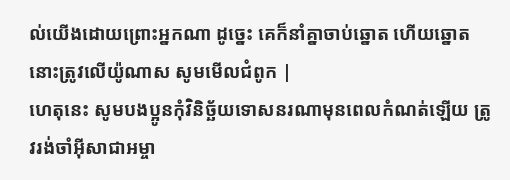ល់យើងដោយព្រោះអ្នកណា ដូច្នេះ គេក៏នាំគ្នាចាប់ឆ្នោត ហើយឆ្នោតនោះត្រូវលើយ៉ូណាស សូមមើលជំពូក |
ហេតុនេះ សូមបងប្អូនកុំវិនិច្ឆ័យទោសនរណាមុនពេលកំណត់ឡើយ ត្រូវរង់ចាំអ៊ីសាជាអម្ចា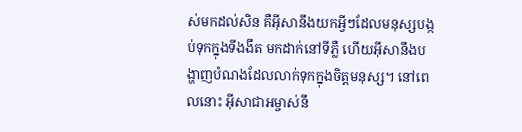ស់មកដល់សិន គឺអ៊ីសានឹងយកអ្វីៗដែលមនុស្សបង្កប់ទុកក្នុងទីងងឹត មកដាក់នៅទីភ្លឺ ហើយអ៊ីសានឹងបង្ហាញបំណងដែលលាក់ទុកក្នុងចិត្ដមនុស្ស។ នៅពេលនោះ អ៊ីសាជាអម្ចាស់នឹ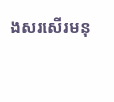ងសរសើរមនុ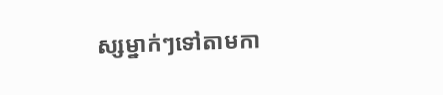ស្សម្នាក់ៗទៅតាមកា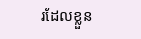រដែលខ្លួន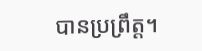បានប្រព្រឹត្ដ។